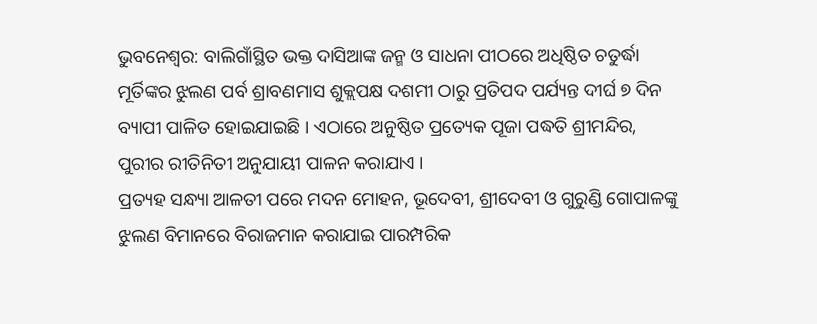ଭୁବନେଶ୍ୱର: ବାଲିଗାଁସ୍ଥିତ ଭକ୍ତ ଦାସିଆଙ୍କ ଜନ୍ମ ଓ ସାଧନା ପୀଠରେ ଅଧିଷ୍ଠିତ ଚତୁର୍ଦ୍ଧା ମୂର୍ତିଙ୍କର ଝୁଲଣ ପର୍ବ ଶ୍ରାବଣମାସ ଶୁକ୍ଲପକ୍ଷ ଦଶମୀ ଠାରୁ ପ୍ରତିପଦ ପର୍ଯ୍ୟନ୍ତ ଦୀର୍ଘ ୭ ଦିନ ବ୍ୟାପୀ ପାଳିତ ହୋଇଯାଇଛି । ଏଠାରେ ଅନୁଷ୍ଠିତ ପ୍ରତ୍ୟେକ ପୂଜା ପଦ୍ଧତି ଶ୍ରୀମନ୍ଦିର, ପୁରୀର ରୀତିନିତୀ ଅନୁଯାୟୀ ପାଳନ କରାଯାଏ ।
ପ୍ରତ୍ୟହ ସନ୍ଧ୍ୟା ଆଳତୀ ପରେ ମଦନ ମୋହନ, ଭୂଦେବୀ, ଶ୍ରୀଦେବୀ ଓ ଗୁରୁଣ୍ଡି ଗୋପାଳଙ୍କୁ ଝୁଲଣ ବିମାନରେ ବିରାଜମାନ କରାଯାଇ ପାରମ୍ପରିକ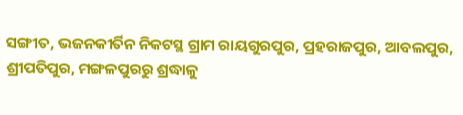ସଙ୍ଗୀତ, ଭଜନକୀର୍ତିନ ନିକଟସ୍ଥ ଗ୍ରାମ ରାୟଗୁରପୁର, ପ୍ରହରାଜପୁର, ଆବଲପୁର, ଶ୍ରୀପତିପୁର, ମଙ୍ଗଳପୁରରୁ ଶ୍ରଦ୍ଧାଳୁ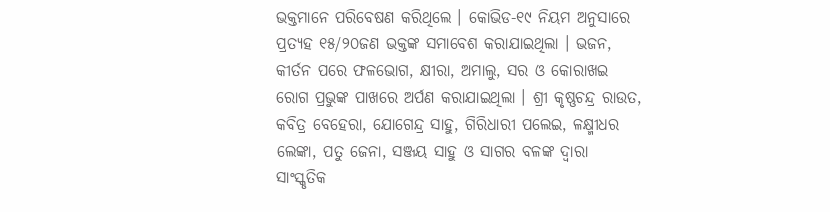ଭକ୍ତମାନେ ପରିବେଷଣ କରିଥିଲେ । କୋଭିଡ-୧୯ ନିୟମ ଅନୁସାରେ ପ୍ରତ୍ୟହ ୧୫/୨୦ଜଣ ଭକ୍ତଙ୍କ ସମାବେଶ କରାଯାଇଥିଲା । ଭଜନ, କୀର୍ତନ ପରେ ଫଳଭୋଗ, କ୍ଷୀରା, ଅମାଲୁ, ସର ଓ କୋରାଖଇ ରୋଗ ପ୍ରଭୁଙ୍କ ପାଖରେ ଅର୍ପଣ କରାଯାଇଥିଲା । ଶ୍ରୀ କୃଷ୍ଣଚନ୍ଦ୍ର ରାଉତ, କବିତ୍ର ବେହେରା, ଯୋଗେନ୍ଦ୍ର ସାହୁ, ଗିରିଧାରୀ ପଲେଇ, ଳକ୍ଷ୍ମୀଧର ଲେଙ୍କା, ପତୁ ଜେନା, ସଞ୍ଜୟ ସାହୁ ଓ ସାଗର ବଳଙ୍କ ଦ୍ୱାରା ସାଂସ୍କୃତିକ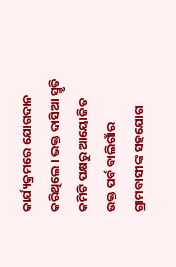କାର୍ଯ୍ୟକ୍ରମରେ ଯୋଗଦାନ କରିଥିଲେ । ଭକ୍ତ ଦାସିଆ ସ୍ମୃତି କମିଟି ପକ୍ଷରୁ ଆୟୋଜିତ ଉକ୍ତ ପର୍ବ ବାଲିଗାଁର ଗ୍ରାମବାସୀଙ୍କ ସହଯୋଗ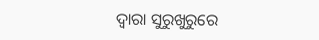ଦ୍ୱାରା ସୁରୁଖୁରୁରେ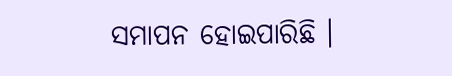ସମାପନ ହୋଇପାରିଛି ।